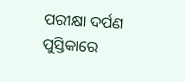ପରୀକ୍ଷା ଦର୍ପଣ ପୁସ୍ତିକାରେ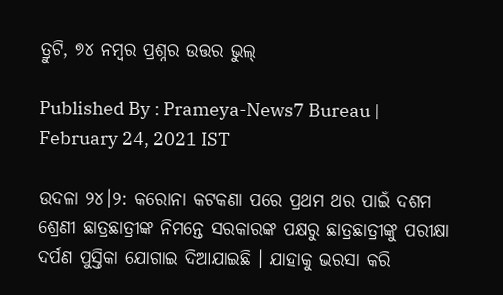ତ୍ରୁଟି, ୭୪ ନମ୍ବର ପ୍ରଶ୍ନର ଉତ୍ତର ଭୁଲ୍‌

Published By : Prameya-News7 Bureau | February 24, 2021 IST

ଉଦଳା ୨୪।୨: କରୋନା କଟକଣା ପରେ ପ୍ରଥମ ଥର ପାଇଁ ଦଶମ ଶ୍ରେଣୀ ଛାତ୍ରଛାତ୍ରୀଙ୍କ ନିମନ୍ତେ ସରକାରଙ୍କ ପକ୍ଷରୁ ଛାତ୍ରଛାତ୍ରୀଙ୍କୁ ପରୀକ୍ଷା ଦର୍ପଣ ପୁସ୍ତିକା ଯୋଗାଇ ଦିଆଯାଇଛି । ଯାହାକୁ ଭରସା କରି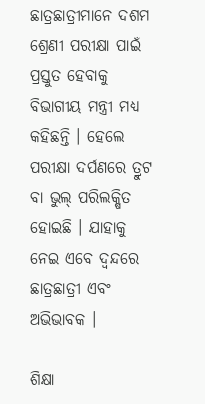ଛାତ୍ରଛାତ୍ରୀମାନେ ଦଶମ ଶ୍ରେଣୀ ପରୀକ୍ଷା ପାଇଁ ପ୍ରସ୍ତୁତ ହେବାକୁ ବିଭାଗୀୟ ମନ୍ତ୍ରୀ ମଧ୍ୟ କହିଛନ୍ତି । ହେଲେ ପରୀକ୍ଷା ଦର୍ପଣରେ ତ୍ରୁଟ ବା ଭୁଲ୍‌ ପରିଲକ୍ଷିତ ହୋଇଛି । ଯାହାକୁ ନେଇ ଏବେ ଦ୍ବନ୍ଦରେ ଛାତ୍ରଛାତ୍ରୀ ଏବଂ ଅଭିଭାବକ ।

ଶିକ୍ଷା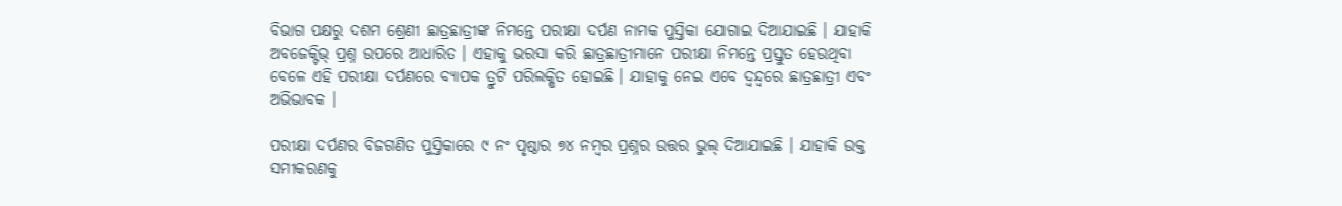ବିଭାଗ ପକ୍ଷରୁ ଦଶମ ଶ୍ରେଣୀ ଛାତ୍ରଛାତ୍ରୀଙ୍କ ନିମନ୍ତେ ପରୀକ୍ଷା ଦର୍ପଣ ନାମକ ପୁସ୍ତିକା ଯୋଗାଇ ଦିଆଯାଇଛି । ଯାହାକି ଅବଜେକ୍ଟିଭ୍‌ ପ୍ରଶ୍ନ ଉପରେ ଆଧାରିତ । ଏହାକୁ ଭରସା କରି ଛାତ୍ରଛାତ୍ରୀମାନେ ପରୀକ୍ଷା ନିମନ୍ତେ ପ୍ରସ୍ତୁତ ହେଉଥିବା ବେଳେ ଏହି ପରୀକ୍ଷା ଦର୍ପଣରେ ବ୍ୟାପକ ତ୍ରୁଟି ପରିଲକ୍ଷିତ ହୋଇଛି । ଯାହାକୁ ନେଇ ଏବେ ଦ୍ବନ୍ଦ୍ବରେ ଛାତ୍ରଛାତ୍ରୀ ଏବଂ ଅଭିଭାବକ ।

ପରୀକ୍ଷା ଦର୍ପଣର ବିଜଗଣିତ ପୁସ୍ତିକାରେ ୯ ନଂ ପୃଷ୍ଠାର ୭୪ ନମ୍ବର ପ୍ରଶ୍ନର ଉତ୍ତର ଭୁଲ୍‌ ଦିଆଯାଇଛି । ଯାହାକି ଉକ୍ତ ସମୀକରଣକୁ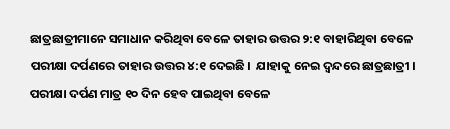ଛାତ୍ରଛାତ୍ରୀମାନେ ସମାଧାନ କରିଥିବା ବେଳେ ତାହାର ଉତ୍ତର ୨:୧ ବାହାରିଥିବା ବେଳେ ପରୀକ୍ଷା ଦର୍ପଣରେ ତାହାର ଉତ୍ତର ୪:୧ ଦେଇଛି ।  ଯାହାକୁ ନେଇ ଦ୍ବନ୍ଦରେ ଛାତ୍ରଛାତ୍ରୀ ।  ପରୀକ୍ଷା ଦର୍ପଣ ମାତ୍ର ୧୦ ଦିନ ହେବ ପାଇଥିବା ବେଳେ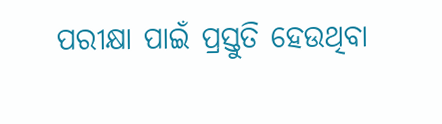ପରୀକ୍ଷା ପାଇଁ ପ୍ରସ୍ତୁତି ହେଉଥିବା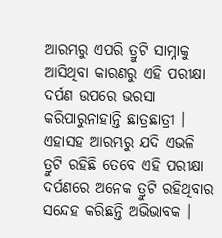ଆରମ୍ଭରୁ ଏପରି ତ୍ରୁଟି ସାମ୍ନାକୁ ଆସିଥିବା କାରଣରୁ ଏହି ପରୀକ୍ଷା ଦର୍ପଣ ଉପରେ ଭରସା କରିପାରୁନାହାନ୍ତି ଛାତ୍ରଛାତ୍ରୀ । ଏହାସହ ଆରମ୍ଭରୁ ଯଦି ଏଭଳି ତ୍ରୁଟି ରହିଛି ତେବେ ଏହି ପରୀକ୍ଷା ଦର୍ପଣରେ ଅନେକ ତ୍ରୁଟି ରହିଥିବାର ସନ୍ଦେହ କରିଛନ୍ତି ଅଭିଭାବକ ।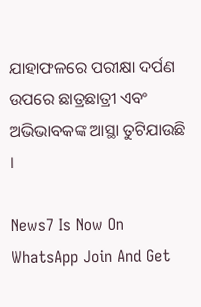ଯାହାଫଳରେ ପରୀକ୍ଷା ଦର୍ପଣ ଉପରେ ଛାତ୍ରଛାତ୍ରୀ ଏବଂ ଅଭିଭାବକଙ୍କ ଆସ୍ଥା ତୁଟିଯାଉଛି ।

News7 Is Now On WhatsApp Join And Get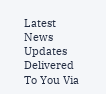Latest News Updates Delivered To You Via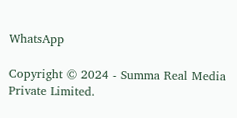WhatsApp

Copyright © 2024 - Summa Real Media Private Limited.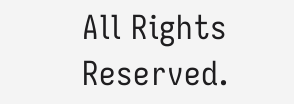All Rights Reserved.